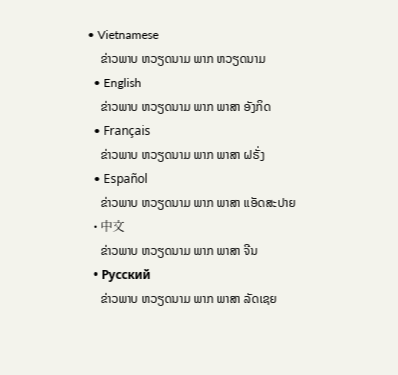• Vietnamese
    ຂ່າວພາບ ຫວຽດນາມ ພາກ ຫວຽດນາມ
  • English
    ຂ່າວພາບ ຫວຽດນາມ ພາກ ພາສາ ອັງກິດ
  • Français
    ຂ່າວພາບ ຫວຽດນາມ ພາກ ພາສາ ຝຣັ່ງ
  • Español
    ຂ່າວພາບ ຫວຽດນາມ ພາກ ພາສາ ແອັດສະປາຍ
  • 中文
    ຂ່າວພາບ ຫວຽດນາມ ພາກ ພາສາ ຈີນ
  • Русский
    ຂ່າວພາບ ຫວຽດນາມ ພາກ ພາສາ ລັດເຊຍ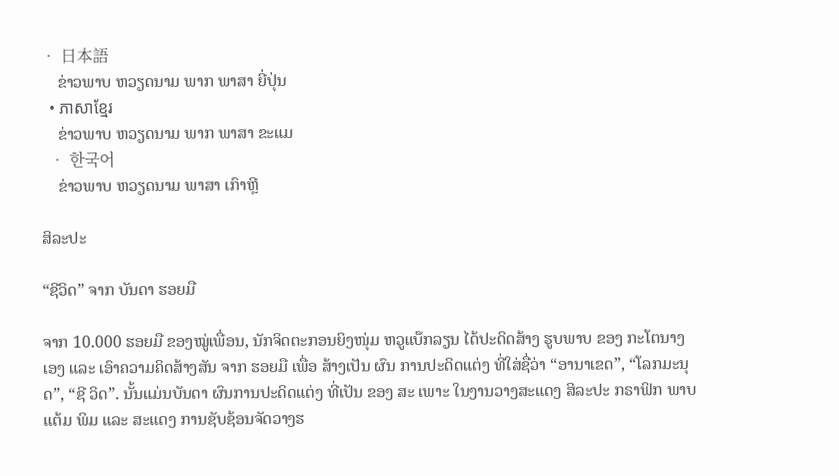• 日本語
    ຂ່າວພາບ ຫວຽດນາມ ພາກ ພາສາ ຍີ່ປຸ່ນ
  • ភាសាខ្មែរ
    ຂ່າວພາບ ຫວຽດນາມ ພາກ ພາສາ ຂະແມ
  • 한국어
    ຂ່າວພາບ ຫວຽດນາມ ພາສາ ເກົາຫຼີ

ສິລະປະ

“ຊີວິດ” ຈາກ ບັນດາ ຮອຍມື

ຈາກ 10.000 ຮອຍມື ຂອງໝູ່ເພື່ອນ, ນັກຈິດຕະກອນຍິງໜຸ່ມ ຫວູແບ໊ກລຽນ ໄດ້ປະດິດສ້າງ ຮູບພາບ ຂອງ ກະໂຕນາງ ເອງ ແລະ ເອົາຄວາມຄິດສ້າງສັນ ຈາກ ຮອຍມື ເພື່ອ ສ້າງເປັນ ຜົນ ການປະດິດແຕ່ງ ທີ່ໃສ່ຊື່ວ່າ “ອານາເຂດ”, “ໂລກມະນຸດ”, “ຊີ ວິດ”. ນັ້ນແມ່ນບັນດາ ຜົນການປະດິດແຕ່ງ ທີ່ເປັນ ຂອງ ສະ ເພາະ ໃນງານວາງສະແດງ ສິລະປະ ກຣາຟິກ ພາບແຕ້ມ ພິມ ແລະ ສະແດງ ການຊັບຊ້ອນຈັດວາງຮ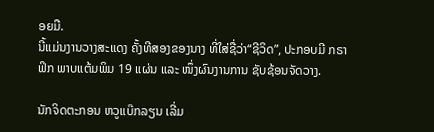ອຍມື.
ນີ້ແມ່ນງານວາງສະແດງ ຄັ້ງທີສອງຂອງນາງ ທີ່ໃສ່ຊື່ວ່າ“ຊີວິດ”, ປະກອບມີ ກຣາຟິກ ພາບແຕ້ມພິມ 19 ແຜ່ນ ແລະ ໜຶ່ງຜົນງານການ ຊັບຊ້ອນຈັດວາງ.

ນັກຈິດຕະກອນ ຫວູແບ໊ກລຽນ ເລີ່ມ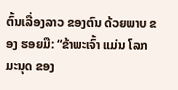ຕົ້ນເລື່ອງລາວ ຂອງຕົນ ດ້ວຍພາບ ຂອງ ຮອຍມື: “ຂ້າພະເຈົ້າ ແມ່ນ ໂລກມະນຸດ ຂອງ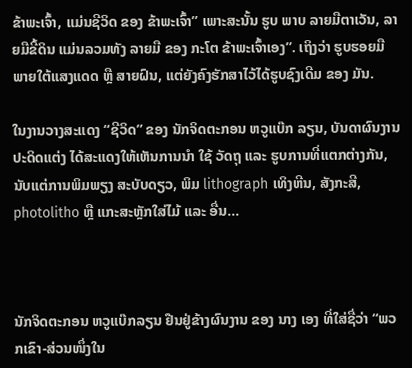ຂ້າພະເຈົ້າ, ແມ່ນຊີວິດ ຂອງ ຂ້າພະເຈົ້າ” ເພາະສະນັ້ນ ຮູບ ພາບ ລາຍມືຕາເວັນ, ລາຍມືຂີ້ດິນ ແມ່ນລວມທັງ ລາຍມື ຂອງ ກະໂຕ ຂ້າພະເຈົ້າເອງ”. ເຖິງວ່າ ຮູບຮອຍມື ພາຍໃຕ້ແສງແດດ ຫຼື ສາຍຝົນ, ແຕ່ຍັງຄົງຮັກສາໄວ້ໄດ້ຮູບຊົງເດີມ ຂອງ ມັນ.

ໃນງານວາງສະແດງ “ຊີວິດ” ຂອງ ນັກຈິດຕະກອນ ຫວູແບ໊ກ ລຽນ, ບັນດາຜົນງານປະດິດແຕ່ງ ໄດ້ສະແດງໃຫ້ເຫັນການນຳ ໃຊ້ ວັດຖຸ ແລະ ຮູບການທີ່ແຕກຕ່າງກັນ, ນັບແຕ່ການພິມພຽງ ສະບັບດຽວ, ພິມ lithograph ເທິງຫີນ, ສັງກະສີ, photolitho ຫຼື ແກະສະຫຼັກໃສ່ໄມ້ ແລະ ອື່ນ...



ນັກຈິດຕະກອນ ຫວູແບ໊ກລຽນ ຢືນຢູ່ຂ້າງຜົນງານ ຂອງ ນາງ ເອງ ທີ່ໃສ່ຊື່ວ່າ “ພວກເຂົາ-ສ່ວນໜຶ່ງໃນ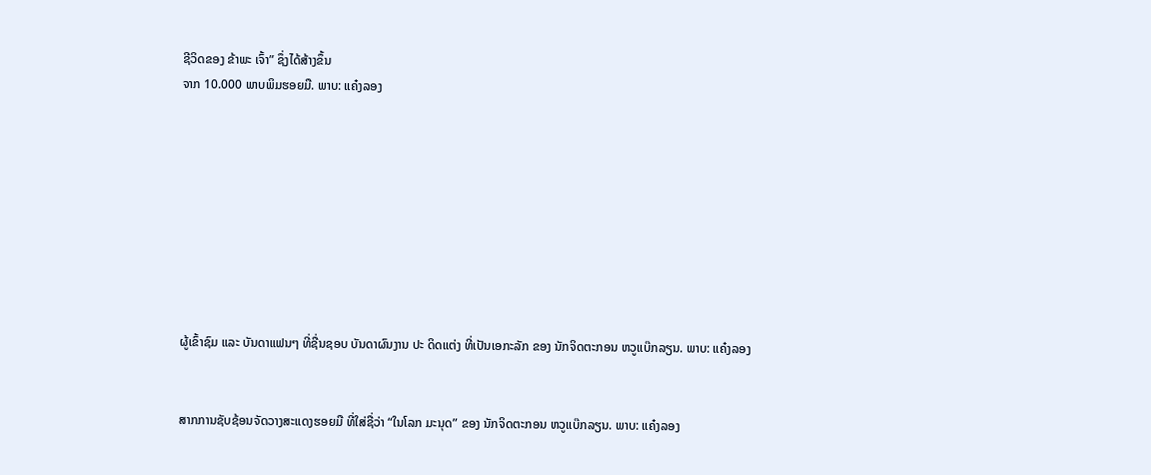ຊີວິດຂອງ ຂ້າພະ ເຈົ້າ” ຊຶ່ງໄດ້ສ້າງຂຶ້ນ
ຈາກ 10.000 ພາບພິມຮອຍມື. ພາບ: ແຄ໋ງລອງ









ຜູ້ເຂົ້າຊົມ ແລະ ບັນດາແຟນໆ ທີ່ຊື່ນຊອບ ບັນດາຜົນງານ ປະ ດິດແຕ່ງ ທີ່ເປັນເອກະລັກ ຂອງ ນັກຈິດຕະກອນ ຫວູແບ໊ກລຽນ. ພາບ: ແຄ໋ງລອງ


ສາກການຊັບຊ້ອນຈັດວາງສະແດງຮອຍມື ທີ່ໃສ່ຊື່ວ່າ “ໃນໂລກ ມະນຸດ” ຂອງ ນັກຈິດຕະກອນ ຫວູແບ໊ກລຽນ. ພາບ: ແຄ໋ງລອງ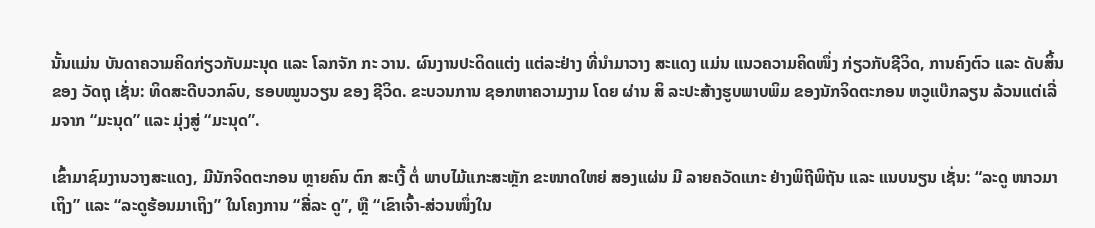ນັ້ນແມ່ນ ບັນດາຄວາມຄິດກ່ຽວກັບມະນຸດ ແລະ ໂລກຈັກ ກະ ວານ. ຜົນງານປະດິດແຕ່ງ ແຕ່ລະຢ່າງ ທີ່ນຳມາວາງ ສະແດງ ແມ່ນ ແນວຄວາມຄິດໜຶ່ງ ກ່ຽວກັບຊີວິດ, ການຄົງຕົວ ແລະ ດັບສິ້ນ ຂອງ ວັດຖຸ ເຊັ່ນ: ທິດສະດີບວກລົບ, ຮອບໝູນວຽນ ຂອງ ຊີວິດ. ຂະບວນການ ຊອກຫາຄວາມງາມ ໂດຍ ຜ່ານ ສິ ລະປະສ້າງຮູບພາບພິມ ຂອງນັກຈິດຕະກອນ ຫວູແບ໊ກລຽນ ລ້ວນແຕ່ເລີ່ມຈາກ “ມະນຸດ” ແລະ ມຸ່ງສູ່ “ມະນຸດ”.

ເຂົ້າມາຊົມງານວາງສະແດງ, ມີນັກຈິດຕະກອນ ຫຼາຍຄົນ ຕົກ ສະເງີ້ ຕໍ່ ພາບໄມ້ແກະສະຫຼັກ ຂະໜາດໃຫຍ່ ສອງແຜ່ນ ມີ ລາຍຄວັດແກະ ຢ່າງພິຖີພິຖັນ ແລະ ແນບນຽນ ເຊັ່ນ: “ລະດູ ໜາວມາເຖິງ” ແລະ “ລະດູຮ້ອນມາເຖິງ” ໃນໂຄງການ “ສີ່ລະ ດູ”, ຫຼື “ເຂົາເຈົ້າ-ສ່ວນໜຶ່ງໃນ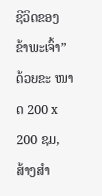ຊີວິດຂອງ ຂ້າພະເຈົ້າ” ດ້ວຍຂະ ໜາດ 200 x 200 ຊມ, ສ້າງສຳ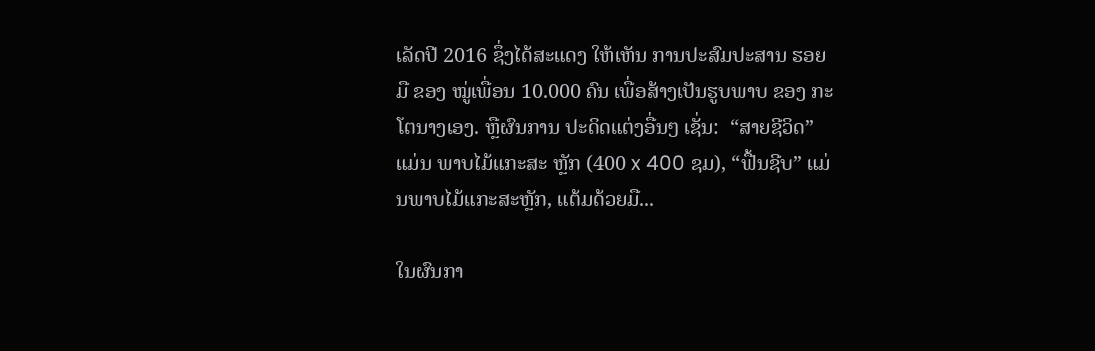ເລັດປີ 2016 ຊຶ່ງໄດ້ສະແດງ ໃຫ້ເຫັນ ການປະສົມປະສານ ຮອຍມື ຂອງ ໝູ່ເພື່ອນ 10.000 ຄົນ ເພື່ອສ້າງເປັນຮູບພາບ ຂອງ ກະໂຕນາງເອງ. ຫຼືຜົນການ ປະດິດແຕ່ງອື່ນໆ ເຊັ່ນ:  “ສາຍຊີວິດ” ແມ່ນ ພາບໄມ້ແກະສະ ຫຼັກ (400 x 400 ຊມ), “ຟື້ນຊີບ” ແມ່ນພາບໄມ້ແກະສະຫຼັກ, ແຕ້ມດ້ວຍມື...

ໃນຜົນກາ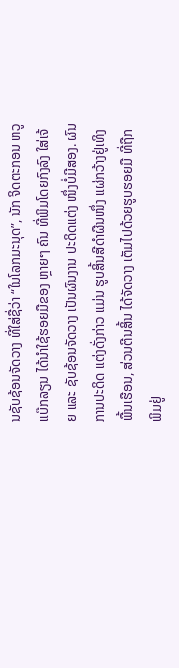ນຊັບຊ້ອນຈັດວາງ ທີ່ໃສ່ຊື່ວ່າ “ໃນໂລກມະນຸດ”, ນັກ ຈິດຕະກອນ ຫວູແບ໊ກລຽນ ໄດ້ນຳໃຊ້ຮອຍມືຂອງ ຫຼາຍໆ ຄົນ ທີ່ພິມໂດຍກົງລົງ ໃສ່ເຈ້ຍ ແລະ ຊັບຊ້ອນຈັດວາງ ເປັນຜົນງານ ປະດິດແຕ່ງ ໜຶ່ງບໍ່ມີສອງ. ຜົນການປະດິດ ແຕ່ງດັ່ງກ່າວ ແມ່ນ ຮູບສິ້ນສີດຳຜືນໜຶ່ງ ແຜ່ກວ້າງຢູ່ເທິງພື້ນເຮືອນ, ສ່ວນຕີນສິ້ນ ໄດ້ຈັດວາງ ເຕັມໄປດ້ວຍຮູບຮອຍມື ທີ່ຖືກ ພິມຢູ່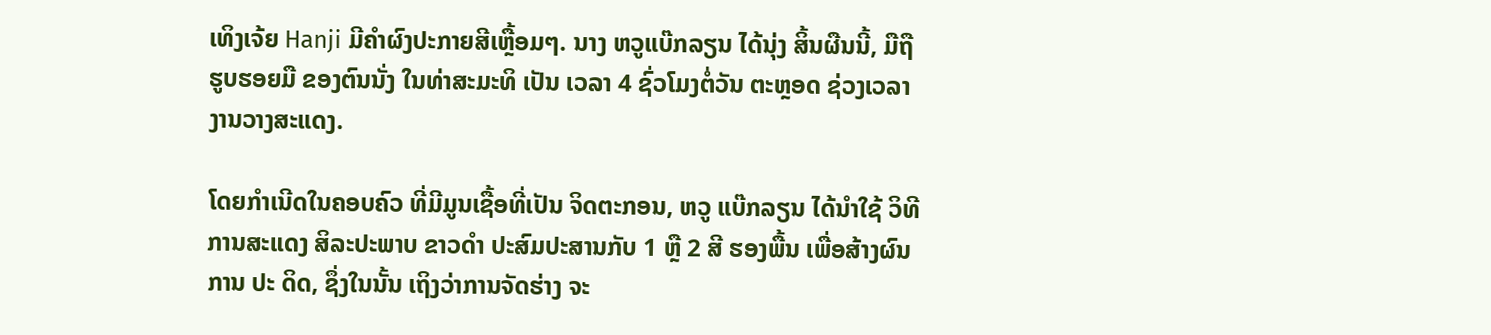ເທິງເຈ້ຍ Hanji ມີຄຳຜົງປະກາຍສີເຫຼື້ອມໆ. ນາງ ຫວູແບ໊ກລຽນ ໄດ້ນຸ່ງ ສິ້ນຜືນນີ້, ມືຖື ຮູບຮອຍມື ຂອງຕົນນັ່ງ ໃນທ່າສະມະທິ ເປັນ ເວລາ 4 ຊົ່ວໂມງຕໍ່ວັນ ຕະຫຼອດ ຊ່ວງເວລາ ງານວາງສະແດງ.

ໂດຍກຳເນີດໃນຄອບຄົວ ທີ່ມີມູນເຊື້ອທີ່ເປັນ ຈິດຕະກອນ, ຫວູ ແບ໊ກລຽນ ໄດ້ນຳໃຊ້ ວິທີການສະແດງ ສິລະປະພາບ ຂາວດຳ ປະສົມປະສານກັບ 1 ຫຼື 2 ສີ ຮອງພື້ນ ເພື່ອສ້າງຜົນການ ປະ ດິດ, ຊຶ່ງໃນນັ້ນ ເຖິງວ່າການຈັດຮ່າງ ຈະ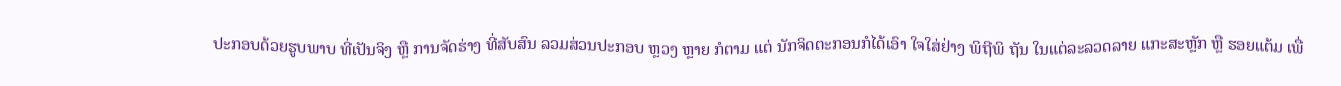ປະກອບດ້ວຍຮູບພາບ ທີ່ເປັນຈິງ ຫຼື ການຈັດຮ່າງ ທີ່ສັບສົນ ລວມສ່ວນປະກອບ ຫຼວງ ຫຼາຍ ກໍຕາມ ແຕ່ ນັກຈິດຕະກອນກໍໄດ້ເອົາ ໃຈໃສ່ຢ່າງ ພິຖີພິ ຖັນ ໃນແຕ່ລະລວດລາຍ ແກະສະຫຼັກ ຫຼື ຮອຍແຕ້ມ ເພື່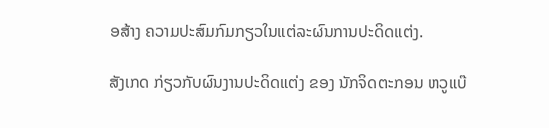ອສ້າງ ຄວາມປະສົມກົມກຽວໃນແຕ່ລະຜົນການປະດິດແຕ່ງ.

ສັງເກດ ກ່ຽວກັບຜົນງານປະດິດແຕ່ງ ຂອງ ນັກຈິດຕະກອນ ຫວູແບ໊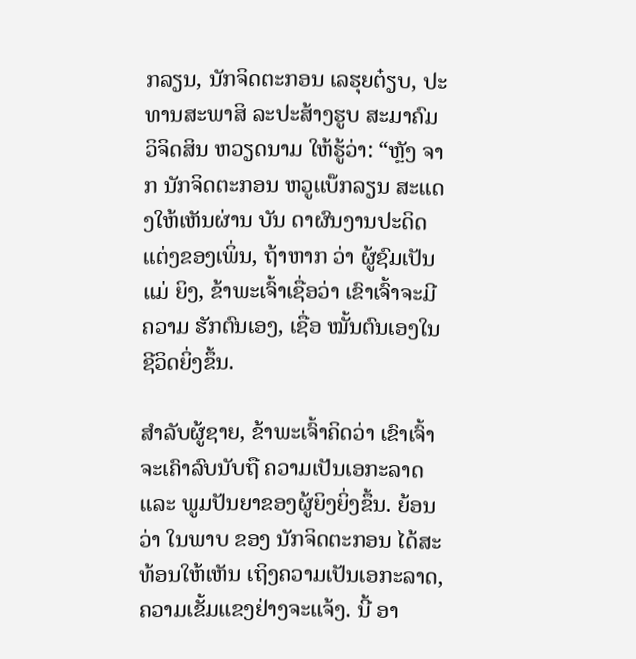ກລຽນ, ນັກຈິດຕະກອນ ເລຮຸຍຕ໋ຽບ, ປະທານສະພາສິ ລະປະສ້າງຮູບ ສະມາຄົມວິຈິດສິນ ຫວຽດນາມ ໃຫ້ຮູ້ວ່າ: “ຫຼັງ ຈາກ ນັກຈິດຕະກອນ ຫວູແບ໊ກລຽນ ສະແດງໃຫ້ເຫັນຜ່ານ ບັນ ດາຜົນງານປະດິດແຕ່ງຂອງເພິ່ນ, ຖ້າຫາກ ວ່າ ຜູ້ຊົມເປັນແມ່ ຍິງ, ຂ້າພະເຈົ້າເຊື່ອວ່າ ເຂົາເຈົ້າຈະມີຄວາມ ຮັກຕົນເອງ, ເຊື່ອ ໝັ້ນຕົນເອງໃນຊີວິດຍິ່ງຂຶ້ນ.

ສຳລັບຜູ້ຊາຍ, ຂ້າພະເຈົ້າຄິດວ່າ ເຂົາເຈົ້າຈະເຄົາລົບນັບຖື ຄວາມເປັນເອກະລາດ ແລະ ພູມປັນຍາຂອງຜູ້ຍິງຍິ່ງຂຶ້ນ. ຍ້ອນວ່າ ໃນພາບ ຂອງ ນັກຈິດຕະກອນ ໄດ້ສະທ້ອນໃຫ້ເຫັນ ເຖິງຄວາມເປັນເອກະລາດ, ຄວາມເຂັ້ມແຂງຢ່າງຈະແຈ້ງ. ນີ້ ອາ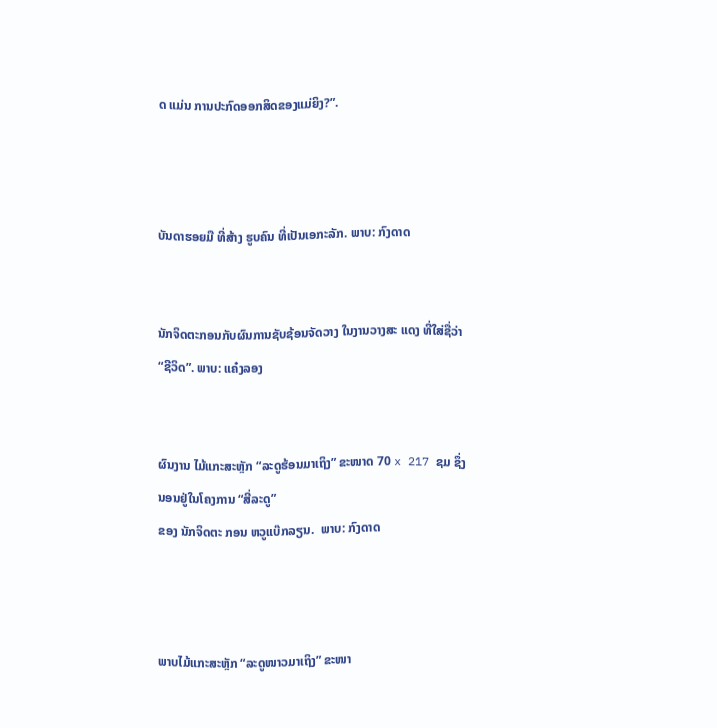ດ ແມ່ນ ການປະກົດອອກສິດຂອງແມ່ຍິງ?”.



ບັນດາຮອຍມື ທີ່ສ້າງ ຮູບຄົນ ທີ່ເປັນເອກະລັກ. ພາບ: ກົງດາດ


ນັກຈິດຕະກອນກັບຜົນການຊັບຊ້ອນຈັດວາງ ໃນງານວາງສະ ແດງ ທີ່ໃສ່ຊື່ວ່າ “ຊີວິດ”. ພາບ: ແຄ໋ງລອງ


ຜົນງານ ໄມ້ແກະສະຫຼັກ “ລະດູຮ້ອນມາເຖິງ” ຂະໜາດ 70 x 217 ຊມ ຊຶ່ງນອນຢູ່ໃນໂຄງການ “ສີ່ລະດູ”
ຂອງ ນັກຈິດຕະ ກອນ ຫວູແບ໊ກລຽນ.  ພາບ: ກົງດາດ



ພາບໄມ້ແກະສະຫຼັກ “ລະດູໜາວມາເຖິງ” ຂະໜາ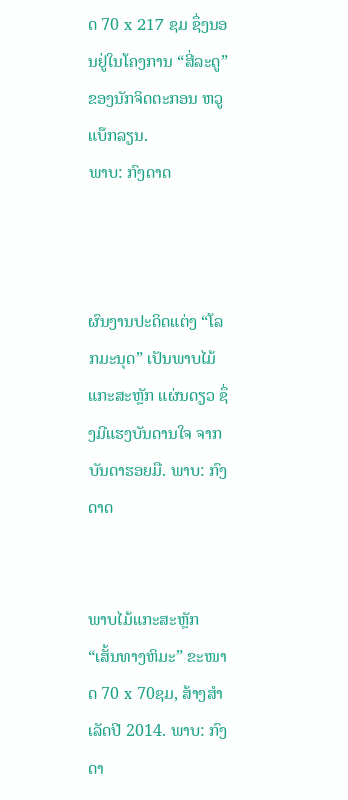ດ 70 x 217 ຊມ ຊຶ່ງນອນຢູ່ໃນໂຄງການ “ສີ່ລະດູ” ຂອງນັກຈິດຕະກອນ ຫວູ ແບ໊ກລຽນ.
ພາບ: ກົງດາດ



ຜົນງານປະດິດແຕ່ງ “ໂລກມະນຸດ” ເປັນພາບໄມ້ແກະສະຫຼັກ ແຜ່ນດຽວ ຊຶ່ງມີແຮງບັນດານໃຈ ຈາກບັນດາຮອຍມື. ພາບ: ກົງດາດ


ພາບໄມ້ແກະສະຫຼັກ “ເສັ້ນທາງຫິມະ” ຂະໜາດ 70 x 70ຊມ, ສ້າງສຳເລັດປີ 2014. ພາບ: ກົງດາ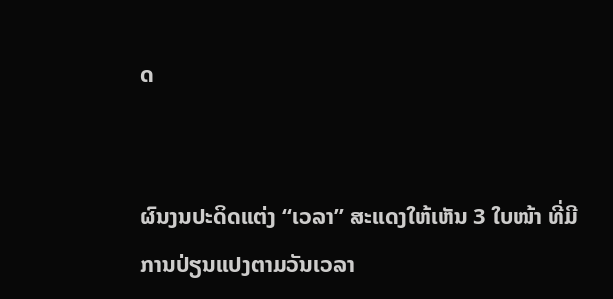ດ


ຜົນງນປະດິດແຕ່ງ “ເວລາ” ສະແດງໃຫ້ເຫັນ 3 ໃບໜ້າ ທີ່ມີ ການປ່ຽນແປງຕາມວັນເວລາ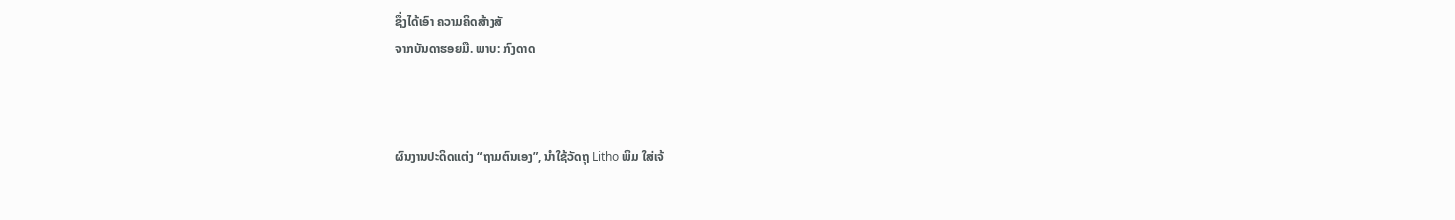ຊຶ່ງໄດ້ເອົາ ຄວາມຄິດສ້າງສັ
ຈາກບັນດາຮອຍມື. ພາບ: ກົງດາດ



ຜົນງານປະດິດແຕ່ງ “ຖາມຕົນເອງ”, ນຳໃຊ້ວັດຖຸ Litho ພິມ ໃສ່ເຈ້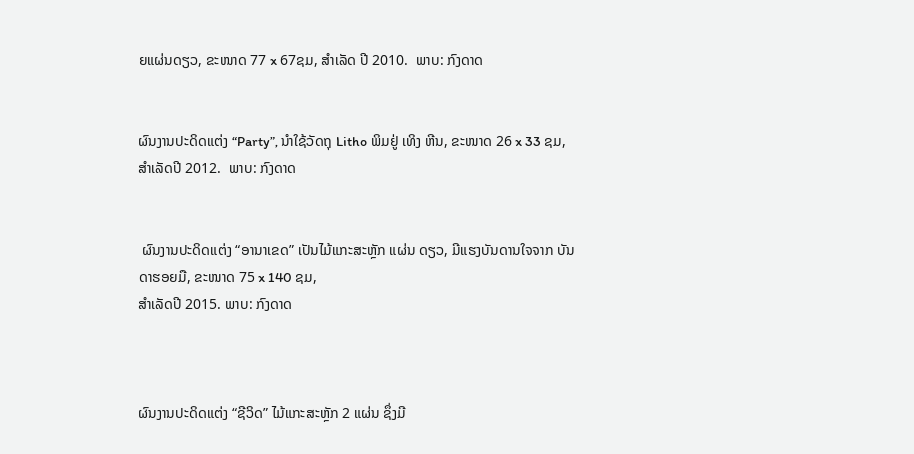ຍແຜ່ນດຽວ, ຂະໜາດ 77 x 67ຊມ, ສຳເລັດ ປີ 2010.  ພາບ: ກົງດາດ


ຜົນງານປະດິດແຕ່ງ “Party”, ນຳໃຊ້ວັດຖຸ Litho ພິມຢູ່ ເທິງ ຫີນ, ຂະໜາດ 26 x 33 ຊມ, ສຳເລັດປີ 2012.  ພາບ: ກົງດາດ


 ຜົນງານປະດິດແຕ່ງ “ອານາເຂດ” ເປັນໄມ້ແກະສະຫຼັກ ແຜ່ນ ດຽວ, ມີແຮງບັນດານໃຈຈາກ ບັນດາຮອຍມື, ຂະໜາດ 75 x 140 ຊມ,
ສຳເລັດປີ 2015. ພາບ: ກົງດາດ



ຜົນງານປະດິດແຕ່ງ “ຊີວິດ” ໄມ້ແກະສະຫຼັກ 2 ແຜ່ນ ຊຶ່ງມີ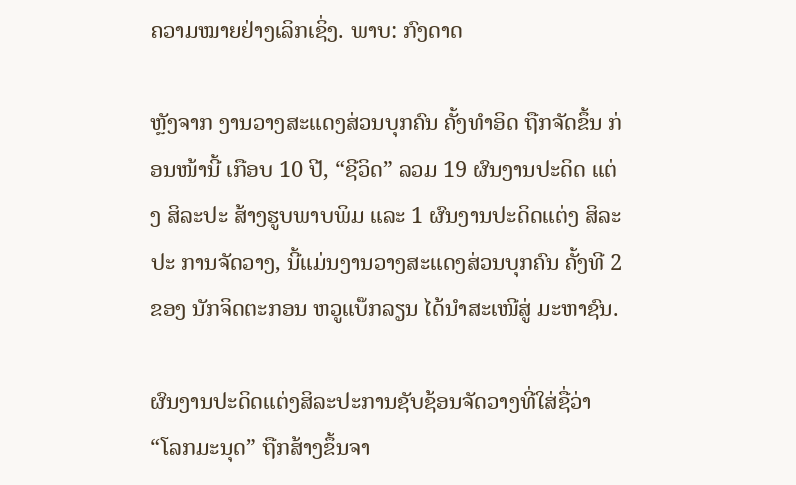ຄວາມໝາຍຢ່າງເລິກເຊິ່ງ. ພາບ: ກົງດາດ

ຫຼັງຈາກ ງານວາງສະແດງສ່ວນບຸກຄົນ ຄັ້ງທຳອິດ ຖືກຈັດຂຶ້ນ ກ່ອນໜ້ານີ້ ເກືອບ 10 ປີ, “ຊີວິດ” ລວມ 19 ຜົນງານປະດິດ ແຕ່ງ ສິລະປະ ສ້າງຮູບພາບພິມ ແລະ 1 ຜົນງານປະດິດແຕ່ງ ສິລະປະ ການຈັດວາງ, ນີ້ແມ່ນງານວາງສະແດງສ່ວນບຸກຄົນ ຄັ້ງທີ 2 ຂອງ ນັກຈິດຕະກອນ ຫວູແບ໊ກລຽນ ໄດ້ນຳສະເໜີສູ່ ມະຫາຊົນ.

ຜົນງານປະດິດແຕ່ງສິລະປະການຊັບຊ້ອນຈັດວາງທີ່ໃສ່ຊື່ວ່າ “ໂລກມະນຸດ” ຖືກສ້າງຂຶ້ນຈາ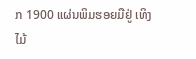ກ 1900 ແຜ່ນພິມຮອຍມືຢູ່ ເທິງ ໄມ້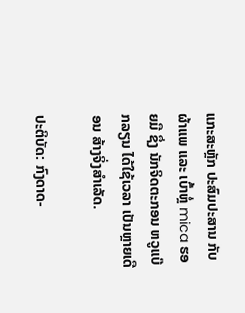ແກະສະຫຼັກ ປະສົມປະສານ ກັບຜ້າແພ ແລະ ເບົ້າຫຼໍ່ mica ຮອຍມື ຊຶ່ງ ນັກຈິດຕະກອນ ຫວູແບ໊ກລຽນ ໄດ້ໃຊ້ເວລາ ເປັນຫຼາຍເດືອນ ສ້າງຈິ່ງສຳເລັດ.

ປະຕິບັດ: ກົງດາດ-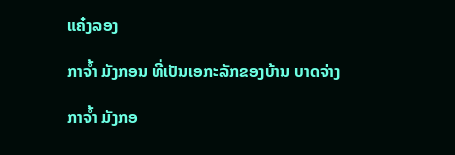ແຄ໋ງລອງ

ກາຈໍ້າ ມັງກອນ ທີ່ເປັນເອກະລັກຂອງບ້ານ ບາດຈ່າງ

ກາຈໍ້າ ມັງກອ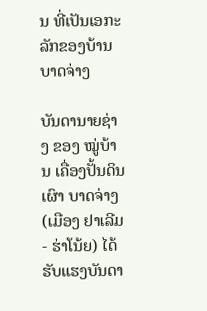ນ ທີ່ເປັນເອກະລັກຂອງບ້ານ ບາດຈ່າງ

ບັນດານາຍຊ່າງ ຂອງ ໝູ່ບ້ານ ເຄື່ອງປັ້ນດິນເຜົາ ບາດຈ່າງ (ເມືອງ ຢາເລີມ - ຮ່າໂນ້ຍ) ໄດ້ຮັບແຮງບັນດາ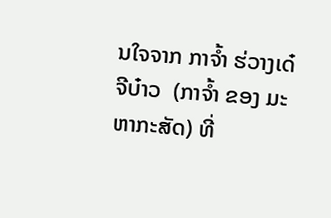ນໃຈຈາກ ກາຈໍ້າ ຮ່ວາງເດ໋ ຈີບ໋າວ  (ກາຈໍ້າ ຂອງ ມະຫາກະສັດ) ທີ່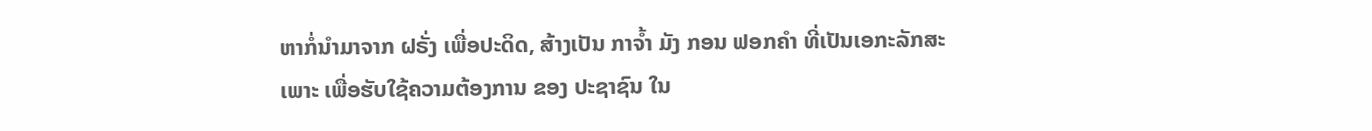ຫາກໍ່ນຳມາຈາກ ຝຣັ່ງ ເພື່ອປະດິດ, ສ້າງເປັນ ກາຈໍ້າ ມັງ ກອນ ຟອກຄຳ ທີ່ເປັນເອກະລັກສະເພາະ ເພື່ອຮັບໃຊ້ຄວາມຕ້ອງການ ຂອງ ປະຊາຊົນ ໃນ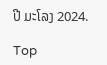ປີ ມະໂລງ 2024.

Top